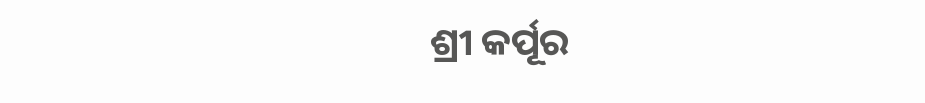ଶ୍ରୀ କର୍ପୂର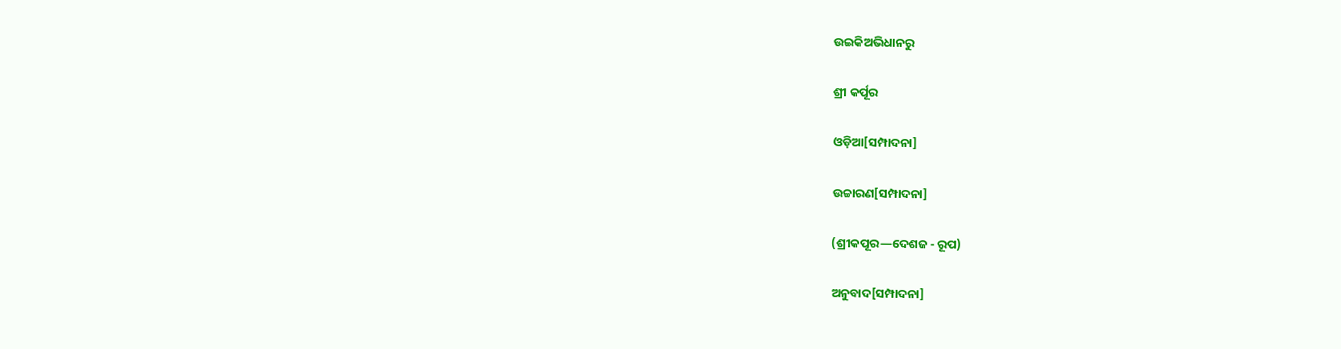ଉଇକିଅଭିଧାନ‌ରୁ

ଶ୍ରୀ କର୍ପୂର

ଓଡ଼ିଆ[ସମ୍ପାଦନା]

ଉଚ୍ଚାରଣ[ସମ୍ପାଦନା]

(ଶ୍ରୀକପୂର—ଦେଶଜ - ରୂପ)

ଅନୁବାଦ[ସମ୍ପାଦନା]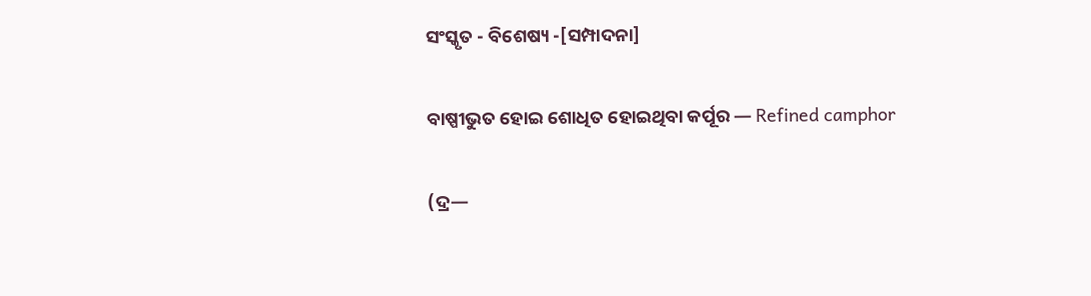ସଂସ୍କୃତ - ବିଶେଷ୍ୟ -[ସମ୍ପାଦନା]

ବାଷ୍ପୀଭୁତ ହୋଇ ଶୋଧିତ ହୋଇଥିବା କର୍ପୂର — Refined camphor

(ଦ୍ର—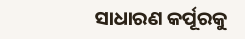ସାଧାରଣ କର୍ପୂରକୁ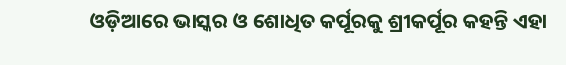ଓଡ଼ିଆରେ ଭାସ୍କର ଓ ଶୋଧିତ କର୍ପୂରକୁ ଶ୍ରୀକର୍ପୂର କହନ୍ତି ଏହା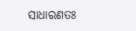ସାଧାରଣତଃ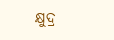କ୍ଷୁଦ୍ର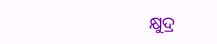କ୍ଷୁଦ୍ର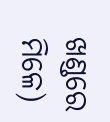ଖଣ୍ଡରେ ମିଳେ)